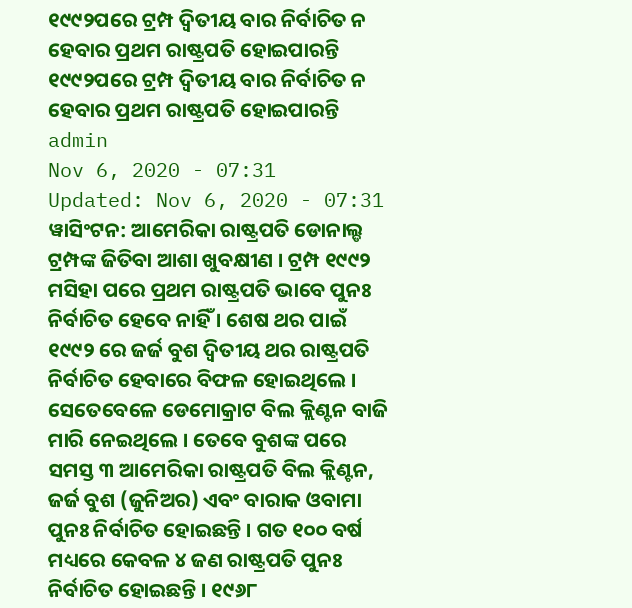୧୯୯୨ପରେ ଟ୍ରମ୍ପ ଦ୍ୱିତୀୟ ବାର ନିର୍ବାଚିତ ନ ହେବାର ପ୍ରଥମ ରାଷ୍ଟ୍ରପତି ହୋଇପାରନ୍ତି
୧୯୯୨ପରେ ଟ୍ରମ୍ପ ଦ୍ୱିତୀୟ ବାର ନିର୍ବାଚିତ ନ ହେବାର ପ୍ରଥମ ରାଷ୍ଟ୍ରପତି ହୋଇପାରନ୍ତି
admin
Nov 6, 2020 - 07:31
Updated: Nov 6, 2020 - 07:31
ୱାସିଂଟନ: ଆମେରିକା ରାଷ୍ଟ୍ରପତି ଡୋନାଲ୍ଡ ଟ୍ରମ୍ପଙ୍କ ଜିତିବା ଆଶା ଖୁବକ୍ଷୀଣ । ଟ୍ରମ୍ପ ୧୯୯୨ ମସିହା ପରେ ପ୍ରଥମ ରାଷ୍ଟ୍ରପତି ଭାବେ ପୁନଃ ନିର୍ବାଚିତ ହେବେ ନାହିଁ । ଶେଷ ଥର ପାଇଁ ୧୯୯୨ ରେ ଜର୍ଜ ବୁଶ ଦ୍ୱିତୀୟ ଥର ରାଷ୍ଟ୍ରପତି ନିର୍ବାଚିତ ହେବାରେ ବିଫଳ ହୋଇଥିଲେ । ସେତେବେଳେ ଡେମୋକ୍ରାଟ ବିଲ କ୍ଲିଣ୍ଟନ ବାଜି ମାରି ନେଇଥିଲେ । ତେବେ ବୁଶଙ୍କ ପରେ ସମସ୍ତ ୩ ଆମେରିକା ରାଷ୍ଟ୍ରପତି ବିଲ କ୍ଲିଣ୍ଟନ, ଜର୍ଜ ବୁଶ (ଜୁନିଅର) ଏବଂ ବାରାକ ଓବାମା ପୁନଃ ନିର୍ବାଚିତ ହୋଇଛନ୍ତି । ଗତ ୧୦୦ ବର୍ଷ ମଧ୍ୟରେ କେବଳ ୪ ଜଣ ରାଷ୍ଟ୍ରପତି ପୁନଃ ନିର୍ବାଚିତ ହୋଇଛନ୍ତି । ୧୯୬୮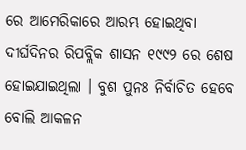ରେ ଆମେରିକାରେ ଆରମ୍ଭ ହୋଇଥିବା ଦୀର୍ଘଦିନର ରିପବ୍ଲିକ ଶାସନ ୧୯୯୨ ରେ ଶେଷ ହୋଇଯାଇଥିଲା । ବୁଶ ପୁନଃ ନିର୍ବାଚିତ ହେବେ ବୋଲି ଆକଳନ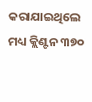କରାଯାଇଥିଲେ ମଧ୍ୟ କ୍ଲିଣ୍ଟନ ୩୭୦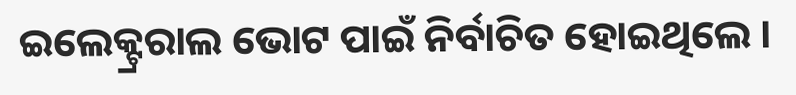ଇଲେକ୍ଟ୍ରରାଲ ଭୋଟ ପାଇଁ ନିର୍ବାଚିତ ହୋଇଥିଲେ ।